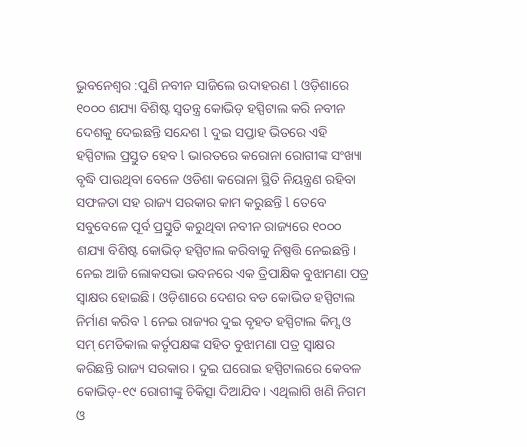ଭୁବନେଶ୍ୱର :ପୁଣି ନବୀନ ସାଜିଲେ ଉଦାହରଣ l ଓଡ଼ିଶାରେ ୧୦୦୦ ଶଯ୍ୟା ବିଶିଷ୍ଟ ସ୍ବତନ୍ତ୍ର କୋଭିଡ୍ ହସ୍ପିଟାଲ କରି ନବୀନ ଦେଶକୁ ଦେଇଛନ୍ତି ସନ୍ଦେଶ l ଦୁଇ ସପ୍ତାହ ଭିତରେ ଏହି ହସ୍ପିଟାଲ ପ୍ରସ୍ତୁତ ହେବ l ଭାରତରେ କରୋନା ରୋଗୀଙ୍କ ସଂଖ୍ୟା ବୃଦ୍ଧି ପାଉଥିବା ବେଳେ ଓଡିଶା କରୋନା ସ୍ଥିତି ନିୟନ୍ତ୍ରଣ ରହିବା ସଫଳତା ସହ ରାଜ୍ୟ ସରକାର କାମ କରୁଛନ୍ତି l ତେବେ ସବୁବେଳେ ପୂର୍ବ ପ୍ରସ୍ତୁତି କରୁଥିବା ନବୀନ ରାଜ୍ୟରେ ୧୦୦୦ ଶଯ୍ୟା ବିଶିଷ୍ଟ କୋଭିଡ୍ ହସ୍ପିଟାଲ କରିବାକୁ ନିଷ୍ପତ୍ତି ନେଇଛନ୍ତି। ନେଇ ଆଜି ଲୋକସଭା ଭବନରେ ଏକ ତ୍ରିପାକ୍ଷିକ ବୁଝାମଣା ପତ୍ର ସ୍ବାକ୍ଷର ହୋଇଛି। ଓଡ଼ିଶାରେ ଦେଶର ବଡ କୋଭିଡ ହସ୍ପିଟାଲ ନିର୍ମାଣ କରିବ l ନେଇ ରାଜ୍ୟର ଦୁଇ ବୃହତ ହସ୍ପିଟାଲ କିମ୍ସ ଓ ସମ୍ ମେଡିକାଲ କର୍ତୃପକ୍ଷଙ୍କ ସହିତ ବୁଝାମଣା ପତ୍ର ସ୍ବାକ୍ଷର କରିଛନ୍ତି ରାଜ୍ୟ ସରକାର । ଦୁଇ ଘରୋଇ ହସ୍ପିଟାଲରେ କେବଳ କୋଭିଡ୍-୧୯ ରୋଗୀଙ୍କୁ ଚିକିତ୍ସା ଦିଆଯିବ। ଏଥିଲାଗି ଖଣି ନିଗମ ଓ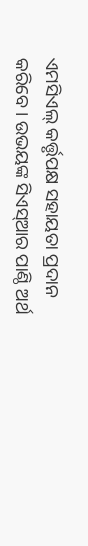ଏମସିଏଲ୍ କର୍ତ୍ତୃପକ୍ଷ ସହାୟତା ପ୍ରଦାନ କରିବେ। ଉଭୟଙ୍କ ସିଏସ୍ଆର ପାଣ୍ଠି ଅର୍ଥ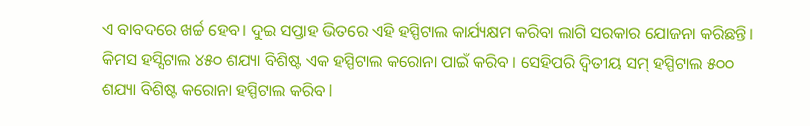ଏ ବାବଦରେ ଖର୍ଚ୍ଚ ହେବ। ଦୁଇ ସପ୍ତାହ ଭିତରେ ଏହି ହସ୍ପିଟାଲ କାର୍ଯ୍ୟକ୍ଷମ କରିବା ଲାଗି ସରକାର ଯୋଜନା କରିଛନ୍ତି। କିମସ ହସ୍ସିଟାଲ ୪୫୦ ଶଯ୍ୟା ବିଶିଷ୍ଟ ଏକ ହସ୍ପିଟାଲ କରୋନା ପାଇଁ କରିବ । ସେହିପରି ଦ୍ବିତୀୟ ସମ୍ ହସ୍ପିଟାଲ ୫୦୦ ଶଯ୍ୟା ବିଶିଷ୍ଟ କରୋନା ହସ୍ପିଟାଲ କରିବ l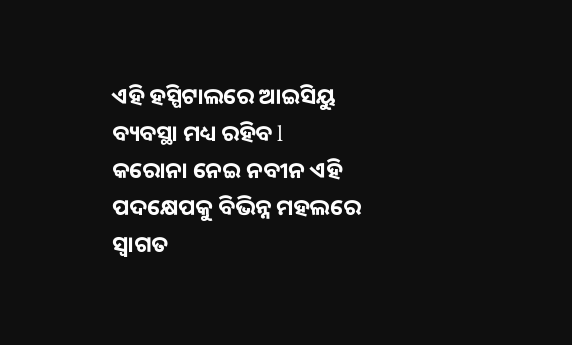ଏହି ହସ୍ପିଟାଲରେ ଆଇସିୟୁ ବ୍ୟବସ୍ଥା ମଧ୍ୟ ରହିବ l
କରୋନା ନେଇ ନବୀନ ଏହି ପଦକ୍ଷେପକୁ ବିଭିନ୍ନ ମହଲରେ ସ୍ୱାଗତ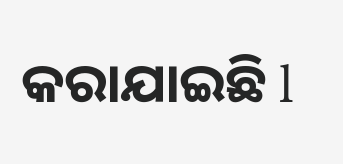କରାଯାଇଛି l